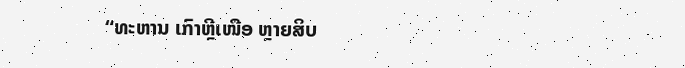“ທະຫານ ເກົາຫຼີເໜືອ ຫຼາຍສິບ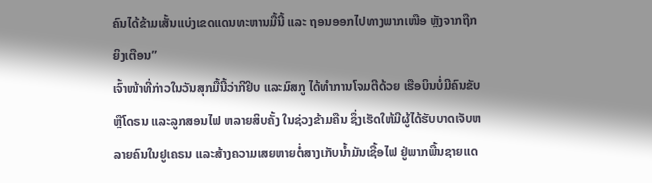ຄົນໄດ້ຂ້າມເສັ້ນແບ່ງເຂດແດນທະຫານມື້ນີ້ ແລະ ຖອນອອກໄປທາງພາກເໜືອ ຫຼັງຈາກຖືກຍິງເຕືອນ”
ເຈົ້າໜ້າທີ່ກ່າວໃນວັນສຸກມື້ນີ້ວ່າກີຢິບ ແລະມົສກູ ໄດ້ທໍາການໂຈມຕີດ້ວຍ ເຮືອບິນບໍ່ມີຄົນຂັບ ຫຼືໂດຣນ ແລະລູກສອນໄຟ ຫລາຍສິບຄັ້ງ ໃນຊ່ວງຂ້າມຄືນ ຊຶ່ງເຮັດໃຫ້ມີຜູ້ໄດ້ຮັບບາດເຈັບຫລາຍຄົນໃນຢູເຄຣນ ແລະສ້າງຄວາມເສຍຫາຍຕໍ່ສາງເກັບນ້ຳມັນເຊື້ອໄຟ ຢູ່ພາກພື້ນຊາຍແດ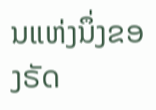ນແຫ່ງນຶ່ງຂອງຣັດ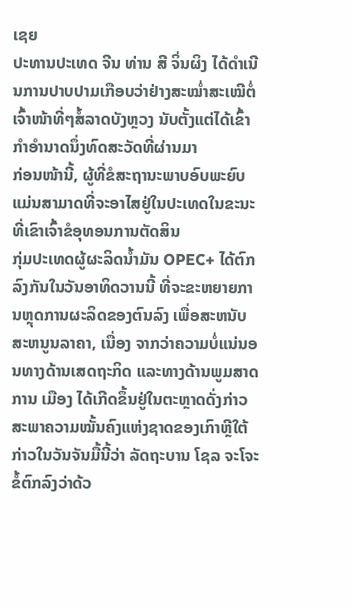ເຊຍ
ປະທານປະເທດ ຈີນ ທ່ານ ສີ ຈິ່ນຜິງ ໄດ້ດຳເນີນການປາບປາມເກືອບວ່າຢ່າງສະໝ່ຳສະເໝີຕໍ່ເຈົ້າໜ້າທີ່ໆສໍ້ລາດບັງຫຼວງ ນັບຕັ້ງແຕ່ໄດ້ເຂົ້າກຳອຳນາດນຶ່ງທົດສະວັດທີ່ຜ່ານມາ
ກ່ອນໜ້ານີ້, ຜູ້ທີ່ຂໍສະຖານະພາບອົບພະຍົບ ແມ່ນສາມາດທີ່ຈະອາໄສຢູ່ໃນປະເທດໃນຂະນະທີ່ເຂົາເຈົ້າຂໍອຸທອນການຕັດສິນ
ກຸ່ມປະເທດຜູ້ຜະລິດນ້ຳມັນ OPEC+ ໄດ້ຕົກລົງກັນໃນວັນອາທິດວານນີ້ ທີ່ຈະຂະຫຍາຍການຫຼຸດການຜະລິດຂອງຕົນລົງ ເພື່ອສະຫນັບສະຫນູນລາຄາ, ເນື່ອງ ຈາກວ່າຄວາມບໍ່ແນ່ນອນທາງດ້ານເສດຖະກິດ ແລະທາງດ້ານພູມສາດການ ເມືອງ ໄດ້ເກີດຂຶ້ນຢູ່ໃນຕະຫຼາດດັ່ງກ່າວ
ສະພາຄວາມໝັ້ນຄົງແຫ່ງຊາດຂອງເກົາຫຼີໃຕ້ ກ່າວໃນວັນຈັນມື້ນີ້ວ່າ ລັດຖະບານ ໂຊລ ຈະໂຈະຂໍ້ຕົກລົງວ່າດ້ວ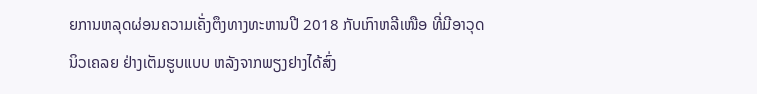ຍການຫລຸດຜ່ອນຄວາມເຄັ່ງຕຶງທາງທະຫານປີ 2018 ກັບເກົາຫລີເໜືອ ທີ່ມີອາວຸດນິວເຄລຍ ຢ່າງເຕັມຮູບແບບ ຫລັງຈາກພຽງຢາງໄດ້ສົ່ງ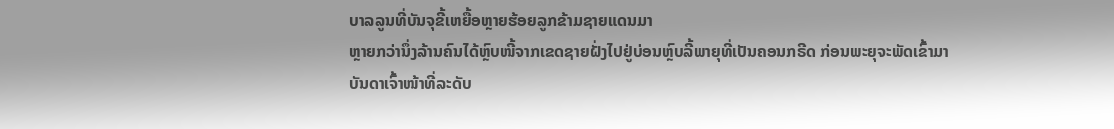ບາລລູນທີ່ບັນຈຸຂີ້ເຫຍື້ອຫຼາຍຮ້ອຍລູກຂ້າມຊາຍແດນມາ
ຫຼາຍກວ່ານຶ່ງລ້ານຄົນໄດ້ຫຼົບໜີ້ຈາກເຂດຊາຍຝັ່ງໄປຢູ່ບ່ອນຫຼົບລີ້ພາຍຸທີ່ເປັນຄອນກຣີດ ກ່ອນພະຍຸຈະພັດເຂົ້າມາ
ບັນດາເຈົ້າໜ້າທີ່ລະດັບ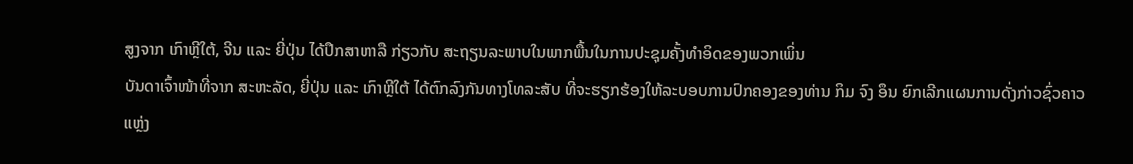ສູງຈາກ ເກົາຫຼີໃຕ້, ຈີນ ແລະ ຍີ່ປຸ່ນ ໄດ້ປຶກສາຫາລື ກ່ຽວກັບ ສະຖຽນລະພາບໃນພາກພື້ນໃນການປະຊຸມຄັ້ງທຳອິດຂອງພວກເພິ່ນ
ບັນດາເຈົ້າໜ້າທີ່ຈາກ ສະຫະລັດ, ຍີ່ປຸ່ນ ແລະ ເກົາຫຼີໃຕ້ ໄດ້ຕົກລົງກັນທາງໂທລະສັບ ທີ່ຈະຮຽກຮ້ອງໃຫ້ລະບອບການປົກຄອງຂອງທ່ານ ກິມ ຈົງ ອຶນ ຍົກເລີກແຜນການດັ່ງກ່າວຊົ່ວຄາວ
ແຫຼ່ງ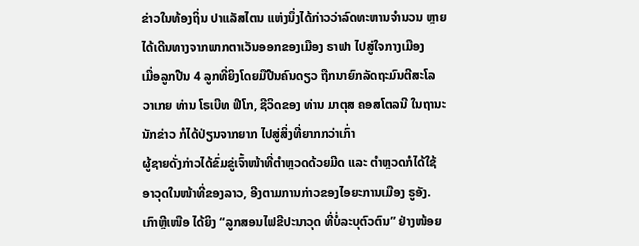ຂ່າວໃນທ້ອງຖິ່ນ ປາແລັສໄຕນ ແຫ່ງນຶ່ງໄດ້ກ່າວວ່າລົດທະຫານຈຳນວນ ຫຼາຍໄດ້ເດີນທາງຈາກພາກຕາເວັນອອກຂອງເມືອງ ຣາຟາ ໄປສູ່ໃຈກາງເມືອງ
ເມື່ອລູກປືນ 4 ລູກທີ່ຍິງໂດຍມືປືນຄົນດຽວ ຖືກນາຍົກລັດຖະມົນຕີສະໂລວາເກຍ ທ່ານ ໂຣເບີທ ຟີໂກ, ຊີວິດຂອງ ທ່ານ ມາຕຸສ ຄອສໂຕລນີ ໃນຖານະນັກຂ່າວ ກໍໄດ້ປ່ຽນຈາກຍາກ ໄປສູ່ສິ່ງທີ່ຍາກກວ່າເກົ່າ
ຜູ້ຊາຍດັ່ງກ່າວໄດ້ຂົ່ມຂູ່ເຈົ້າໜ້າທີ່ຕຳຫຼວດດ້ວຍມີດ ແລະ ຕໍາຫຼວດກໍໄດ້ໃຊ້ອາວຸດໃນໜ້າທີ່ຂອງລາວ, ອີງຕາມການກ່າວຂອງໄອຍະການເມືອງ ຣູອັງ.
ເກົາຫຼີເໜືອ ໄດ້ຍິງ “ລູກສອນໄຟຂີປະນາວຸດ ທີ່ບໍ່ລະບຸຕົວຕົນ” ຢ່າງໜ້ອຍ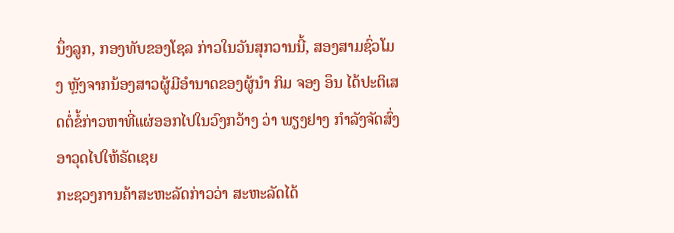ນຶ່ງລູກ, ກອງທັບຂອງໂຊລ ກ່າວໃນວັນສຸກວານນີ້, ສອງສາມຊົ່ວໂມງ ຫຼັງຈາກນ້ອງສາວຜູ້ມີອຳນາດຂອງຜູ້ນຳ ກິມ ຈອງ ອຶນ ໄດ້ປະຕິເສດຕໍ່ຂໍ້ກ່າວຫາທີ່ແຜ່ອອກໄປໃນວົງກວ້າງ ວ່າ ພຽງຢາງ ກຳລັງຈັດສົ່ງອາວຸດໄປໃຫ້ຣັດເຊຍ
ກະຊວງການຄ້າສະຫະລັດກ່າວວ່າ ສະຫະລັດໄດ້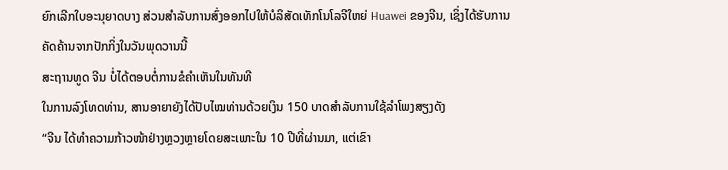ຍົກເລີກໃບອະນຸຍາດບາງ ສ່ວນສຳລັບການສົ່ງອອກໄປໃຫ້ບໍລິສັດເທັກໂນໂລຈີໃຫຍ່ Huawei ຂອງຈີນ, ເຊິ່ງໄດ້ຮັບການຄັດຄ້ານຈາກປັກກິ່ງໃນວັນພຸດວານນີ້
ສະຖານທູດ ຈີນ ບໍ່ໄດ້ຕອບຕໍ່ການຂໍຄຳເຫັນໃນທັນທີ
ໃນການລົງໂທດທ່ານ, ສານອາຍາຍັງໄດ້ປັບໄໝທ່ານດ້ວຍເງິນ 150 ບາດສຳລັບການໃຊ້ລຳໂພງສຽງດັງ
“ຈີນ ໄດ້ທຳຄວາມກ້າວໜ້າຢ່າງຫຼວງຫຼາຍໂດຍສະເພາະໃນ 10 ປີທີ່ຜ່ານມາ, ແຕ່ເຂົາ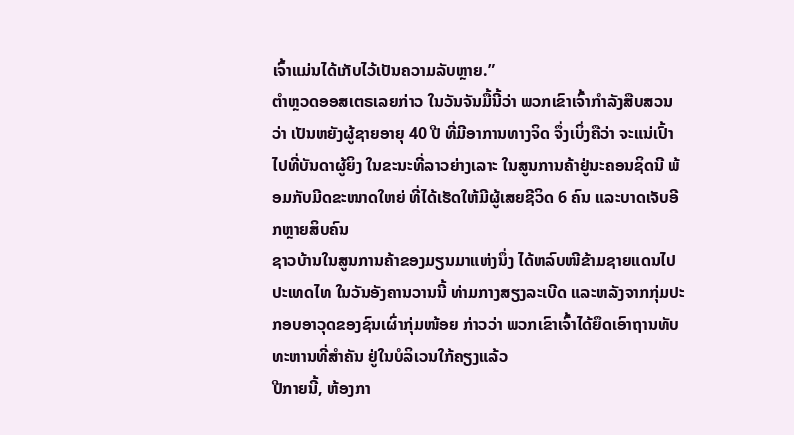ເຈົ້າແມ່ນໄດ້ເກັບໄວ້ເປັນຄວາມລັບຫຼາຍ.”
ຕຳຫຼວດອອສເຕຣເລຍກ່າວ ໃນວັນຈັນມື້ນີ້ວ່າ ພວກເຂົາເຈົ້າກຳລັງສືບສວນວ່າ ເປັນຫຍັງຜູ້ຊາຍອາຍຸ 40 ປີ ທີ່ມີອາການທາງຈິດ ຈຶ່ງເບິ່ງຄືວ່າ ຈະແນ່ເປົ້າໄປທີ່ບັນດາຜູ້ຍິງ ໃນຂະນະທີ່ລາວຍ່າງເລາະ ໃນສູນການຄ້າຢູ່ນະຄອນຊິດນີ ພ້ອມກັບມີດຂະໜາດໃຫຍ່ ທີ່ໄດ້ເຮັດໃຫ້ມີຜູ້ເສຍຊີວິດ 6 ຄົນ ແລະບາດເຈັບອີກຫຼາຍສິບຄົນ
ຊາວບ້ານໃນສູນການຄ້າຂອງມຽນມາແຫ່ງນຶ່ງ ໄດ້ຫລົບໜີຂ້າມຊາຍແດນໄປປະເທດໄທ ໃນວັນອັງຄານວານນີ້ ທ່າມກາງສຽງລະເບີດ ແລະຫລັງຈາກກຸ່ມປະກອບອາວຸດຂອງຊົນເຜົ່າກຸ່ມໜ້ອຍ ກ່າວວ່າ ພວກເຂົາເຈົ້າໄດ້ຍຶດເອົາຖານທັບທະຫານທີ່ສຳຄັນ ຢູ່ໃນບໍລິເວນໃກ້ຄຽງແລ້ວ
ປີກາຍນີ້, ຫ້ອງກາ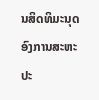ນສິດທິມະນຸດອົງການສະຫະປະ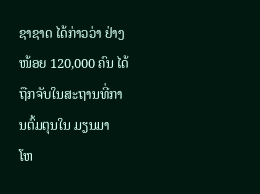ຊາຊາດ ໄດ້ກ່າວວ່າ ຢ່າງໜ້ອຍ 120,000 ຄົນ ໄດ້ຖືກຈັບໃນສະຖານທີ່ການຕົ້ມຕຸນໃນ ມຽນມາ
ໂຫ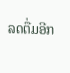ລດຕື່ມອີກ